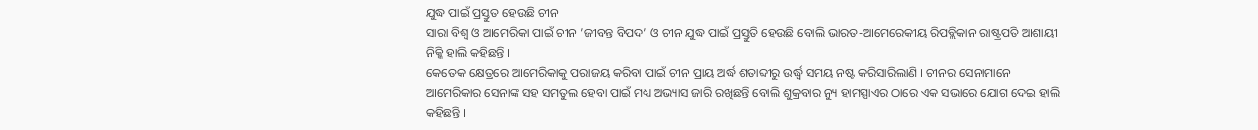ଯୁଦ୍ଧ ପାଇଁ ପ୍ରସ୍ତୁତ ହେଉଛି ଚୀନ
ସାରା ବିଶ୍ୱ ଓ ଆମେରିକା ପାଇଁ ଚୀନ ’ଜୀବନ୍ତ ବିପଦ’ ଓ ଚୀନ ଯୁଦ୍ଧ ପାଇଁ ପ୍ରସ୍ତୁତି ହେଉଛି ବୋଲି ଭାରତ-ଆମେରେକୀୟ ରିପବ୍ଲିକାନ ରାଷ୍ଟ୍ରପତି ଆଶାୟୀ ନିକ୍କି ହାଲି କହିଛନ୍ତି ।
କେତେକ କ୍ଷେତ୍ରରେ ଆମେରିକାକୁ ପରାଜୟ କରିବା ପାଇଁ ଚୀନ ପ୍ରାୟ ଅର୍ଦ୍ଧ ଶତାବ୍ଦୀରୁ ଉର୍ଦ୍ଧ୍ୱ ସମୟ ନଷ୍ଟ କରିସାରିଲାଣି । ଚୀନର ସେନାମାନେ ଆମେରିକାର ସେନାଙ୍କ ସହ ସମତୁଲ ହେବା ପାଇଁ ମଧ୍ୟ ଅଭ୍ୟାସ ଜାରି ରଖିଛନ୍ତି ବୋଲି ଶୁକ୍ରବାର ନ୍ୟୁ ହାମସ୍ପାଏର ଠାରେ ଏକ ସଭାରେ ଯୋଗ ଦେଇ ହାଲି କହିଛନ୍ତି ।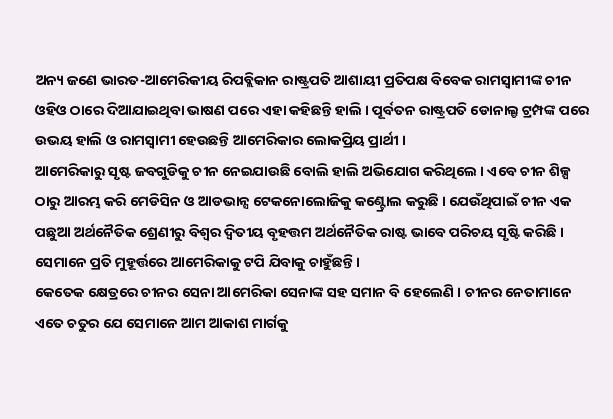ଅନ୍ୟ ଜଣେ ଭାରତ-ଆମେରିକୀୟ ରିପବ୍ଲିକାନ ରାଷ୍ଟ୍ରପତି ଆଶାୟୀ ପ୍ରତିପକ୍ଷ ବିବେକ ରାମସ୍ୱାମୀଙ୍କ ଚୀନ ଓହିଓ ଠାରେ ଦିଆଯାଇଥିବା ଭାଷଣ ପରେ ଏହା କହିଛନ୍ତି ହାଲି । ପୂର୍ବତନ ରାଷ୍ଟ୍ରପତି ଡୋନାଲ୍ଡ ଟ୍ରମ୍ପଙ୍କ ପରେ ଉଭୟ ହାଲି ଓ ରାମସ୍ୱାମୀ ହେଉଛନ୍ତି ଆମେରିକାର ଲୋକପ୍ରିୟ ପ୍ରାର୍ଥୀ ।
ଆମେରିକାରୁ ସୃଷ୍ଟ ଜବଗୁଡିକୁ ଚୀନ ନେଇଯାଉଛି ବୋଲି ହାଲି ଅଭିଯୋଗ କରିଥିଲେ । ଏବେ ଚୀନ ଶିଳ୍ପ ଠାରୁ ଆରମ୍ଭ କରି ମେଡିସିନ ଓ ଆଡଭାନ୍ସ ଟେକନୋଲୋଜିକୁ କଣ୍ଟ୍ରୋଲ କରୁଛି । ଯେଉଁଥିପାଇଁ ଚୀନ ଏକ ପଛୁଆ ଅର୍ଥନୈତିକ ଶ୍ରେଣୀରୁ ବିଶ୍ୱର ଦ୍ୱିତୀୟ ବୃହତ୍ତମ ଅର୍ଥନୈତିକ ରାଷ୍ଟ ଭାବେ ପରିଚୟ ସୃଷ୍ଟି କରିଛି । ସେମାନେ ପ୍ରତି ମୁହୂର୍ତ୍ତରେ ଆମେରିକାକୁ ଟପି ଯିବାକୁ ଚାହୁଁଛନ୍ତି ।
କେତେକ କ୍ଷେତ୍ରରେ ଚୀନର ସେନା ଆମେରିକା ସେନାଙ୍କ ସହ ସମାନ ବି ହେଲେଣି । ଚୀନର ନେତାମାନେ ଏତେ ଚତୁର ଯେ ସେମାନେ ଆମ ଆକାଶ ମାର୍ଗକୁ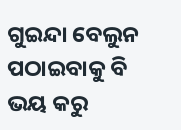ଗୁଇନ୍ଦା ବେଲୁନ ପଠାଇବାକୁ ବି ଭୟ କରୁ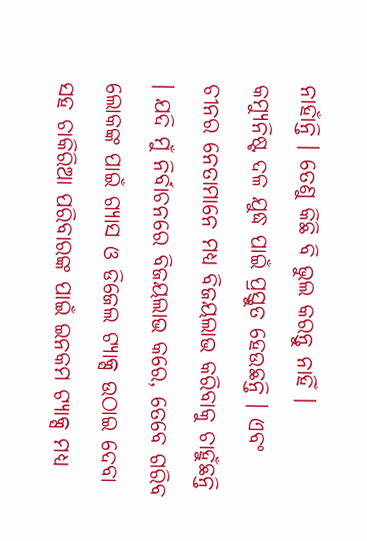ନାହାଁନ୍ତି । ତେଣୁ କିଛି ବି ଭୁଲ କରନ୍ତୁ ନାହିଁ ।
କମ୍ୟୁନିଷ୍ଟ ଦଳ ଯୁଦ୍ଧ ପାଇଁ ପ୍ରସ୍ତୁତ ହେଉଛନ୍ତି । ଏବଂ ଚୀନର ନେତାମାନେ ମଧ୍ୟ ବିଜୟଲାଭ କରିବାକୁ ଚାହୁଁଛନ୍ତି । ଯଦି ମୁଁ ନିର୍ବାଚନରେ ବିଜୟଲାଭ କରେ, ତେବେ ଗରିବ ଲୋକଙ୍କ ପାଇଁ ଗ୍ୟାସ ଓ ଡିଜେଲ ଟ୍ୟାକ୍ସ ଉଠାଇ ଦେବା ସହ ଚାକିରିଆ ପରିବାରଙ୍କ ପାଇଁ ଇନକମ ଟ୍ୟାକ୍ସ ମଧ୍ୟ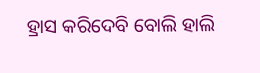ହ୍ରାସ କରିଦେବି ବୋଲି ହାଲି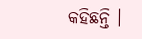କହିଛନ୍ତି ।